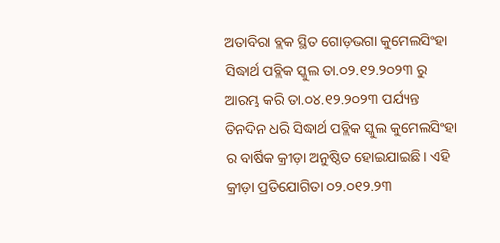ଅତାବିରା ବ୍ଲକ ସ୍ଥିତ ଗୋଡ଼ଭଗା କୁମେଲସିଂହା ସିଦ୍ଧାର୍ଥ ପବ୍ଲିକ ସ୍କୁଲ ତା.୦୨.୧୨.୨୦୨୩ ରୁ ଆରମ୍ଭ କରି ତା.୦୪.୧୨.୨୦୨୩ ପର୍ଯ୍ୟନ୍ତ ତିନଦିନ ଧରି ସିଦ୍ଧାର୍ଥ ପବ୍ଲିକ ସ୍କୁଲ କୁମେଲସିଂହା ର ବାର୍ଷିକ କ୍ରୀଡ଼ା ଅନୁଷ୍ଠିତ ହୋଇଯାଇଛି। ଏହି କ୍ରୀଡ଼ା ପ୍ରତିଯୋଗିତା ୦୨.୦୧୨.୨୩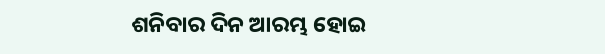ଶନିବାର ଦିନ ଆରମ୍ଭ ହୋଇ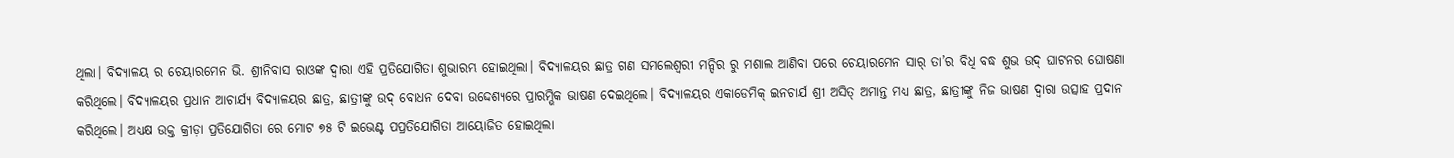ଥିଲା। ବିଦ୍ୟାଳୟ ର ଚେୟାରମେନ ଭି. ଶ୍ରୀନିବାସ ରାଓଙ୍କ ଦ୍ଵାରା ଏହି ପ୍ରତିଯୋଗିତା ଶୁଭାରମ୍ଭ ହୋଇଥିଲା। ବିଦ୍ୟାଳୟର ଛାତ୍ର ଗଣ ସମଲେଶ୍ଵରୀ ମନ୍ଦିର ରୁ ମଶାଲ ଆଣିବା ପରେ ଚେୟାରମେନ ସାର୍ ତା’ର ବିଧି ବଦ୍ଧ ଶୁଭ ଉଦ୍ ଘାଟନର ଘୋଷଣା କରିଥିଲେ। ବିଦ୍ୟାଳୟର ପ୍ରଧାନ ଆଚାର୍ଯ୍ୟ ବିଦ୍ୟାଳୟର ଛାତ୍ର, ଛାତ୍ରୀଙ୍କୁ ଉଦ୍ ବୋଧନ ଦେବା ଉଦ୍ଦେଶ୍ୟରେ ପ୍ରାରମ୍ଭିକ ଭାଷଣ ଦେଇଥିଲେ। ବିଦ୍ୟାଳୟର ଏକାଡେମିକ୍ ଇନଚାର୍ଯ ଶ୍ରୀ ଅସିତ୍ ଅମାନ୍ତ ମଧ୍ୟ ଛାତ୍ର, ଛାତ୍ରୀଙ୍କୁ ନିଜ ଭାଷଣ ଦ୍ଵାରା ଉତ୍ସାହ ପ୍ରଦାନ କରିଥିଲେ। ଅଧ୍ୟକ୍ଷ ଉକ୍ତ କ୍ରୀଡ଼ା ପ୍ରତିଯୋଗିତା ରେ ମୋଟ ୭୫ ଟି ଇଭେଣ୍ଟ ପପ୍ରତିଯୋଗିତା ଆୟୋଜିତ ହୋଇଥିଲା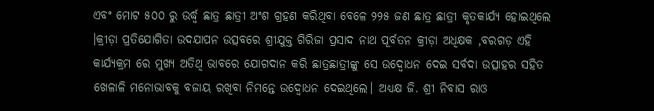ଏବଂ ମୋଟ ୫୦୦ ରୁ ଉର୍ଦ୍ଧ୍ଵ ଛାତ୍ର ଛାତ୍ରୀ ଅଂଶ ଗ୍ରହଣ କରିଥିବା ବେଳେ ୨୨୫ ଜଣ ଛାତ୍ର ଛାତ୍ରୀ କୃତକାର୍ଯ୍ୟ ହୋଇଥିଲେ ।କ୍ରୀଡ଼ା ପ୍ରତିଯୋଗିତା ଉଦଯାପନ ଉତ୍ସବରେ ଶ୍ରୀଯୁକ୍ତ ଗିରିଜା ପ୍ରସାଦ ନାଥ ପୂର୍ବତନ କ୍ରୀଡ଼ା ଅଧିକ୍ଷକ ,ବରଗଡ଼ ଏହି କାର୍ଯ୍ୟକ୍ରମ ରେ ମୁଖ୍ୟ ଅତିଥି ଭାବରେ ଯୋଗଦାନ କରି ଛାତ୍ରଛାତ୍ରୀଙ୍କୁ ସେ ଉଦ୍ବୋଧନ ଦେଇ ସର୍ବଦା ଉତ୍ସାହର ସହିତ ଖେଳାଳି ମନୋଭାବକୁ ବଜାୟ ରଖିବା ନିମନ୍ତେ ଉଦ୍ବୋଧନ ଦେଇଥିଲେ। ଅଧ୍ୟକ୍ଷ ଜି. ଶ୍ରୀ ନିବାସ ରାଓ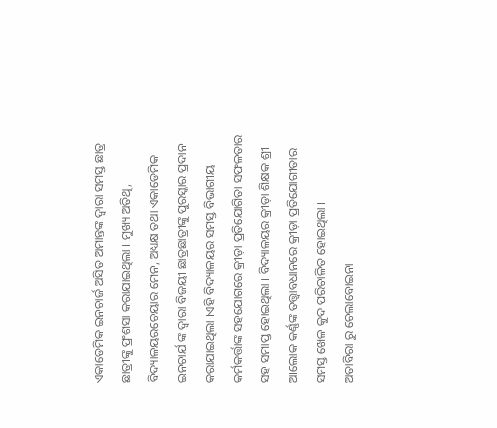ଏକାଡେମିକ ଇନଚାର୍ଜ ଅସିତ ଅମାନ୍ତଙ୍କ ଦ୍ଵାରା ସମସ୍ତ ଛାତ୍ର ଛାତ୍ରୀଙ୍କୁ ପ୍ରଂଶସା କରାଯାଇଥିଲା । ମୁଖ୍ୟ ଅତିଥି, ବିଦ୍ୟାଳୟରଚେୟାର ମେନ, ଅଧ୍ୟକ୍ଷ ତଥା ଏକାଡେମିକ ଇନଚାର୍ଯ ଙ୍କ ଦ୍ଵାରା ବିଜୟୀ ଛାତ୍ରଛାତ୍ରୀଙ୍କୁ ପୁରସ୍କାର ପ୍ରଦାନ କରାଯାଇଥିଲା ।ଏହି ବିଦ୍ୟାଳୟର ସମସ୍ତ ବିଭାଗୀୟ କର୍ମକର୍ତ୍ତାଙ୍କ ସହଯୋଗରେ କ୍ରୀଡ଼ା ପ୍ରତିଯୋଗିତା ସଫଳତାର ସହ ସମାପ୍ତ ହୋଇଥିଲା । ବିଦ୍ୟାଳୟର କ୍ରୀଡ଼ା ଶିକ୍ଷକ ଶ୍ରୀ ଆଲୋକ କର୍ଣ୍ଣଙ୍କ ତତ୍ତ୍ୱାବଧାନରେ କ୍ରୀଡ଼ା ପ୍ରତିଯୋଗୀତାର ସମସ୍ତ ଖେଳ କୁଦ ପରିଚାଳିତ ହୋଇଥିଲା ।
ଅତାବିରା ରୁ ଚେଲାବୋଇନା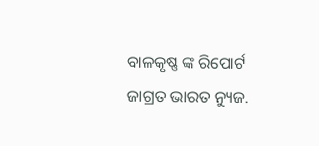ବାଳକୃଷ୍ଣ ଙ୍କ ରିପୋର୍ଟ ଜାଗ୍ରତ ଭାରତ ନ୍ୟୁଜ.